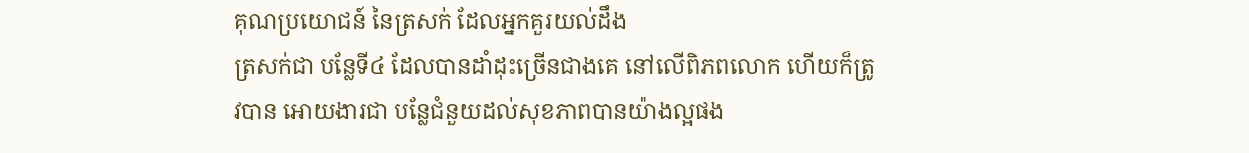គុណប្រយោជន៍ នៃត្រសក់ ដែលអ្នកគួរយល់ដឹង
ត្រសក់ជា បន្លែទី៤ ដែលបានដាំដុះច្រើនជាងគេ នៅលើពិភពលោក ហើយក៏ត្រូវបាន អោយងារជា បន្លែជំនួយដល់សុខភាពបានយ៉ាងល្អផង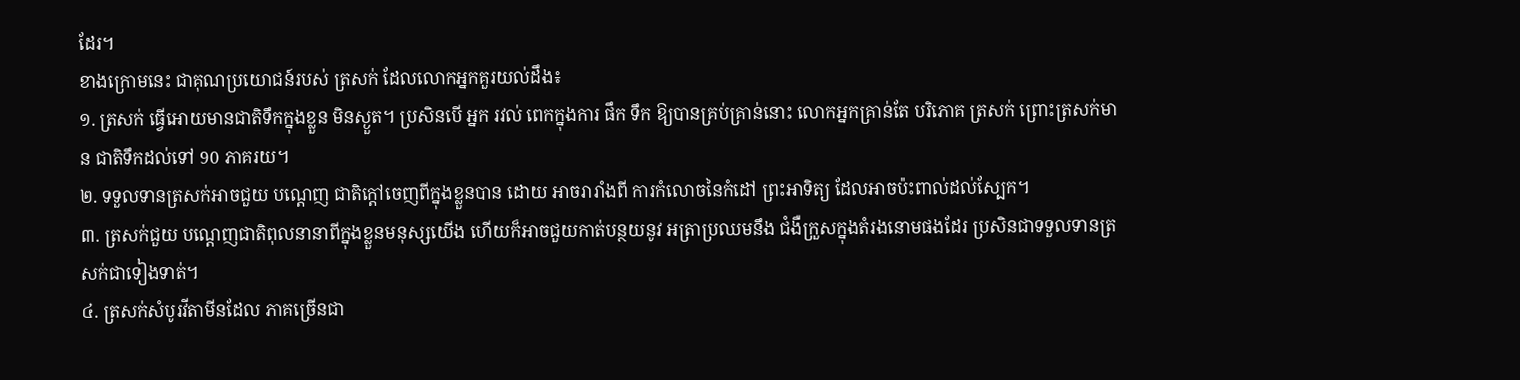ដែរ។
ខាងក្រោមនេះ ជាគុណប្រយោជន៍របស់ ត្រសក់ ដែលលោកអ្នកគួរយល់ដឹង៖
១. ត្រសក់ ធ្វើអោយមានជាតិទឹកក្នុងខ្លួន មិនស្ងួត។ ប្រសិនបើ អ្នក រវល់ ពេកក្នុងការ ផឹក ទឹក ឱ្យបានគ្រប់គ្រាន់នោះ លោកអ្នកគ្រាន់តែ បរិភោគ ត្រសក់ ព្រោះត្រសក់មាន ជាតិទឹកដល់ទៅ 90 ភាគរយ។
២. ទទួលទានត្រសក់អាចជួយ បណ្ដេញ ជាតិក្ដៅចេញពីក្នុងខ្លួនបាន ដោយ អាចរារាំងពី ការកំលោចនៃកំដៅ ព្រះអាទិត្យ ដែលអាចប៉ះពាល់ដល់ស្បែក។
៣. ត្រសក់ជួយ បណ្ដេញជាតិពុលនានាពីក្នុងខ្លួនមនុស្សយើង ហើយក៏អាចជួយកាត់បន្ថយនូវ អត្រាប្រឈមនឹង ជំងឺក្រួសក្នុងតំរងនោមផងដែរ ប្រសិនជាទទួលទានត្រសក់ជាទៀងទាត់។
៤. ត្រសក់សំបូរវីតាមីនដែល ភាគច្រើនជា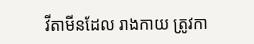វីតាមីនដែល រាងកាយ ត្រូវកា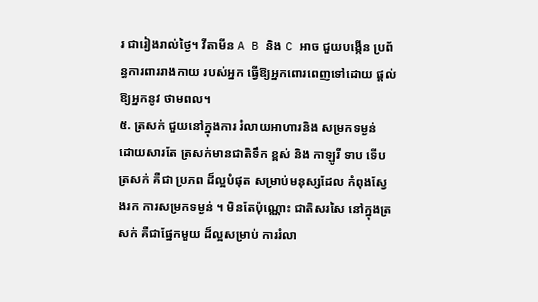រ ជារៀងរាល់ថ្ងៃ។ វីតាមីន A B និង C អាច ជួយបង្កើន ប្រព័ន្ធការពាររាងកាយ របស់អ្នក ធ្វើឱ្យអ្នកពោរពេញទៅដោយ ផ្តល់ឱ្យអ្នកនូវ ថាមពល។
៥. ត្រសក់ ជួយនៅក្នុងការ រំលាយអាហារនិង សម្រកទម្ងន់
ដោយសារតែ ត្រសក់មានជាតិទឹក ខ្ពស់ និង កាឡូរី ទាប ទើបត្រសក់ គឺជា ប្រភព ដ៏ល្អបំផុត សម្រាប់មនុស្សដែល កំពុងស្វែងរក ការសម្រកទម្ងន់ ។ មិនតែប៉ុណ្ណោះ ជាតិសរសៃ នៅក្នុងត្រសក់ គឺជាផ្នែកមួយ ដ៏ល្អសម្រាប់ ការរំលា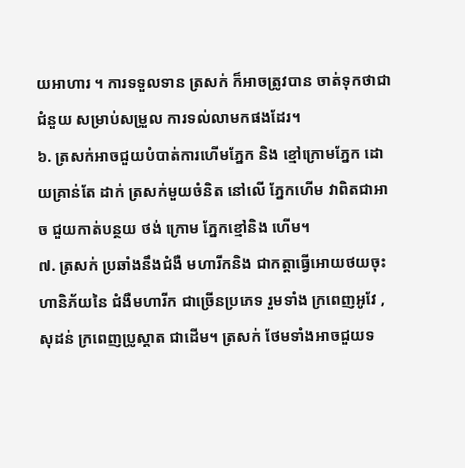យអាហារ ។ ការទទួលទាន ត្រសក់ ក៏អាចត្រូវបាន ចាត់ទុកថាជា ជំនួយ សម្រាប់សម្រួល ការទល់លាមកផងដែរ។
៦. ត្រសក់អាចជួយបំបាត់ការហើមភ្នែក និង ខ្មៅក្រោមភ្នែក ដោយគ្រាន់តែ ដាក់ ត្រសក់មួយចំនិត នៅលើ ភ្នែកហើម វាពិតជាអាច ជួយកាត់បន្ថយ ថង់ ក្រោម ភ្នែកខ្មៅនិង ហើម។
៧. ត្រសក់ ប្រឆាំងនឹងជំងឺ មហារីកនិង ជាកត្តាធ្វើអោយថយចុះហានិភ័យនៃ ជំងឺមហារីក ជាច្រើនប្រភេទ រួមទាំង ក្រពេញអូវែ , សុដន់ ក្រពេញប្រូស្តាត ជាដើម។ ត្រសក់ ថែមទាំងអាចជួយទ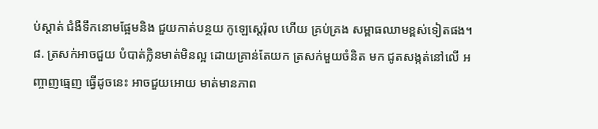ប់ស្ដាត់ ជំងឺទឹកនោមផ្អែមនិង ជួយកាត់បន្ថយ កូឡេស្តេរ៉ុល ហើយ គ្រប់គ្រង សម្ពាធឈាមខ្ពស់ទៀតផង។
៨. ត្រសក់អាចជួយ បំបាត់ក្លិនមាត់មិនល្អ ដោយគ្រាន់តែយក ត្រសក់មួយចំនិត មក ជូតសង្កត់នៅលើ អញ្ចាញធ្មេញ ធ្វើដូចនេះ អាចជួយអោយ មាត់មានភាព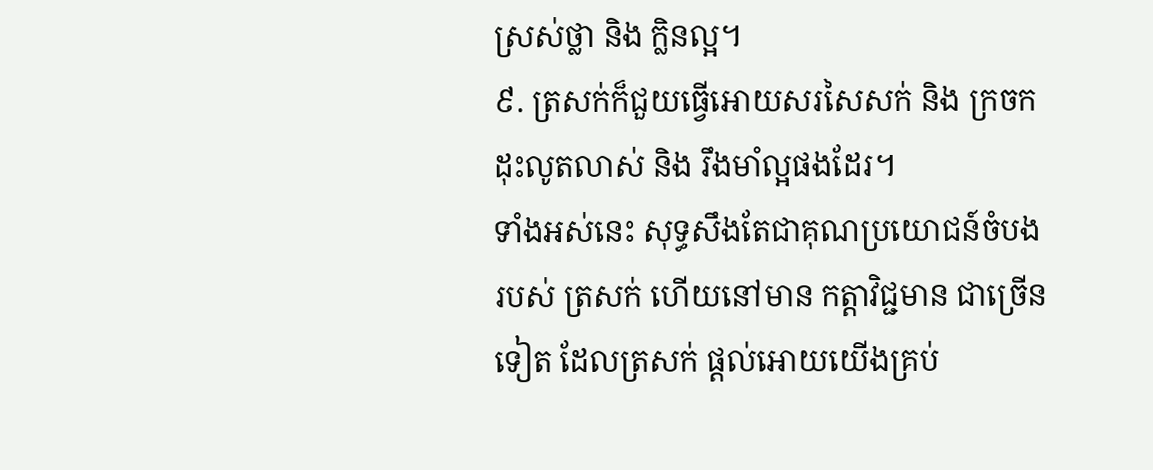ស្រស់ថ្លា និង ក្លិនល្អ។
៩. ត្រសក់ក៏ជួយធ្វើអោយសរសៃសក់ និង ក្រចក ដុះលូតលាស់ និង រឹងមាំល្អផងដែរ។
ទាំងអស់នេះ សុទ្ធសឹងតែជាគុណប្រយោជន៍ចំបងរបស់ ត្រសក់ ហើយនៅមាន កត្តាវិជ្ជមាន ជាច្រើនទៀត ដែលត្រសក់ ផ្ដល់អោយយើងគ្រប់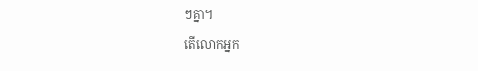ៗគ្នា។
តើលោកអ្នក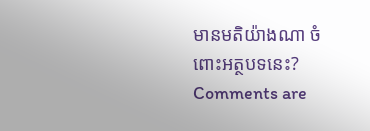មានមតិយ៉ាងណា ចំពោះអត្ថបទនេះ?
Comments are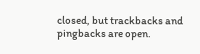closed, but trackbacks and pingbacks are open.